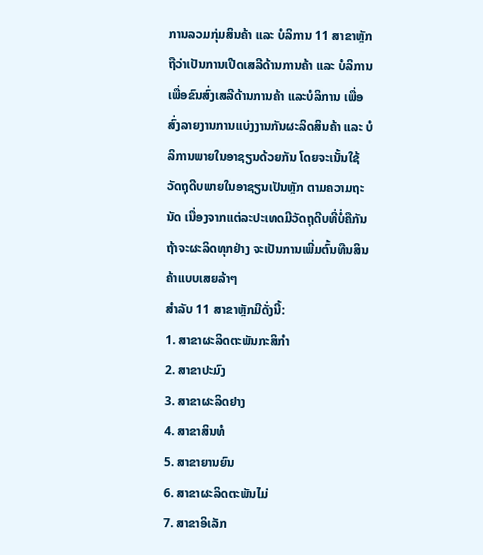ການລວມກຸ່ມສິນຄ້າ ແລະ ບໍລິການ 11 ສາຂາຫຼັກ ຖືວ່າເປັນການເປີດເສລີດ້ານການຄ້າ ແລະ ບໍລິການເພື່ອຂົນສົ່ງເສລີດ້ານການຄ້າ ແລະບໍລິການ ເພື່ອ ສົ່ງລາຍງານການແບ່ງງານກັນຜະລິດສິນຄ້າ ແລະ ບໍລິການພາຍໃນອາຊຽນດ້ວຍກັນ ໂດຍຈະເນັ້ນໃຊ້ວັດຖຸດີບພາຍໃນອາຊຽນເປັນຫຼັກ ຕາມຄວາມຖະນັດ ເນື່ອງຈາກແຕ່ລະປະເທດມີວັດຖຸດີບທີ່ບໍ່ຄືກັນ ຖ້າຈະຜະລິດທຸກຢ່າງ ຈະເປັນການເພີ່ມຕົ້ນທືນສິນຄ້າແບບເສຍລ້າໆ
ສຳລັບ 11 ສາຂາຫຼັກມີດັ່ງນີ້:
1. ສາຂາຜະລິດຕະພັນກະສິກຳ
2. ສາຂາປະມົງ
3. ສາຂາຜະລິດຢາງ
4. ສາຂາສິນທໍ
5. ສາຂາຍານຍົນ
6. ສາຂາຜະລິດຕະພັນໄມ່
7. ສາຂາອິເລັກ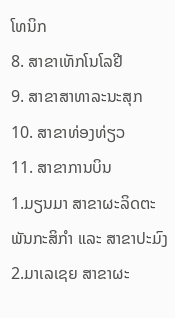ໂທນິກ
8. ສາຂາເທັກໂນໂລຢີ
9. ສາຂາສາທາລະນະສຸກ
10. ສາຂາທ່ອງທ່ຽວ
11. ສາຂາການບິນ
1.ມຽນມາ ສາຂາຜະລິດຕະພັນກະສິກໍາ ແລະ ສາຂາປະມົງ
2.ມາເລເຊຍ ສາຂາຜະ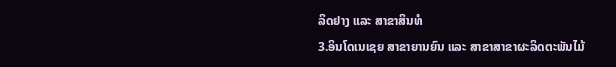ລິດຢາງ ແລະ ສາຂາສິນທໍ
3.ອິນໂດເນເຊຍ ສາຂາຍານຍົນ ແລະ ສາຂາສາຂາຜະລິດຕະພັນໄມ້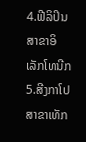4.ຟີລິປິນ ສາຂາອິເລັກໂທນີກ
5.ສີງກາໂປ ສາຂາເທັກ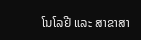ໂນໂລຢີ ແລະ ສາຂາສາ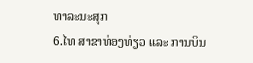ທາລະນະສຸກ
6.ໄທ ສາຂາທ່ອງທ່ຽວ ແລະ ການບິນ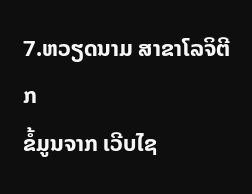7.ຫວຽດນາມ ສາຂາໂລຈິຕີກ
ຂໍ້ມູນຈາກ ເວີບໄຊ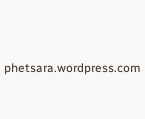phetsara.wordpress.com